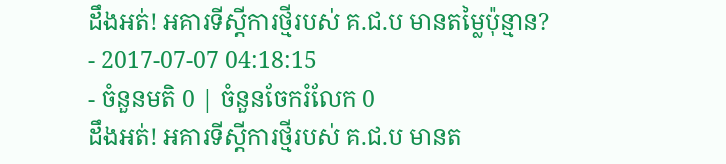ដឹងអត់! អគារទីស្ដីការថ្មីរបស់ គ.ជ.ប មានតម្លៃប៉ុន្មាន?
- 2017-07-07 04:18:15
- ចំនួនមតិ 0 | ចំនួនចែករំលែក 0
ដឹងអត់! អគារទីស្ដីការថ្មីរបស់ គ.ជ.ប មានត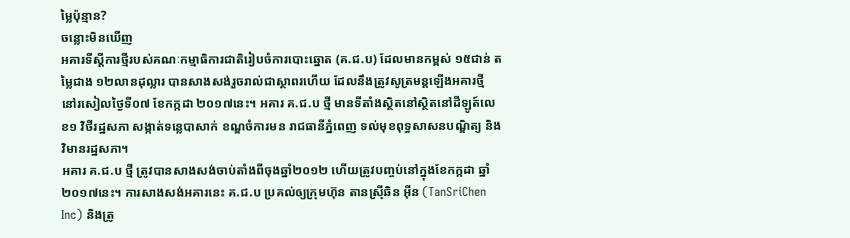ម្លៃប៉ុន្មាន?
ចន្លោះមិនឃើញ
អគារទីស្ដីការថ្មីរបស់គណៈកម្មាធិការជាតិរៀបចំការបោះឆ្នោត (គ.ជ.ប) ដែលមានកម្ពស់ ១៥ជាន់ តម្លៃជាង ១២លានដុល្លារ បានសាងសង់រួចរាល់ជាស្ថាពរហើយ ដែលនឹងត្រូវសូត្រមន្តឡើងអគារថ្មី នៅរសៀលថ្ងៃទី០៧ ខែកក្កដា ២០១៧នេះ។ អគារ គ.ជ.ប ថ្មី មានទីតាំងស្ថិតនៅស្ថិតនៅដីឡូត៍លេខ១ វិថីរដ្ឋសភា សង្កាត់ទន្លេបាសាក់ ខណ្ឌចំការមន រាជធានីភ្នំពេញ ទល់មុខពុទ្ធសាសនបណ្ឌិត្យ និងវិមានរដ្ឋសភា។
អគារ គ.ជ.ប ថ្មី ត្រូវបានសាងសង់ចាប់តាំងពីចុងឆ្នាំ២០១២ ហើយត្រូវបញ្ចប់នៅក្នុងខែកក្កដា ឆ្នាំ២០១៧នេះ។ ការសាងសង់អគារនេះ គ.ជ.ប ប្រគល់ឲ្យក្រុមហ៊ុន តានស្រ៊ីឆិន អ៊ីន (TanSriChen Inc) និងត្រូ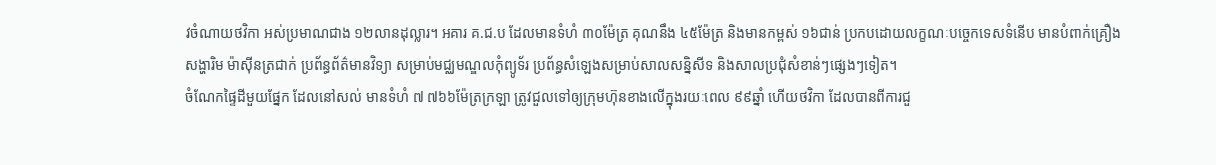វចំណាយថវិកា អស់ប្រមាណជាង ១២លានដុល្លារ។ អគារ គ.ជ.ប ដែលមានទំហំ ៣០ម៉ែត្រ គុណនឹង ៤៥ម៉ែត្រ និងមានកម្ពស់ ១៦ជាន់ ប្រកបដោយលក្ខណៈបច្ចេកទេសទំនើប មានបំពាក់គ្រឿងសង្ហារិម ម៉ាស៊ីនត្រជាក់ ប្រព័ន្ធព័ត៌មានវិទ្យា សម្រាប់មជ្ឈមណ្ឌលកុំព្យូទ័រ ប្រព័ន្ធសំឡេងសម្រាប់សាលសន្និសីទ និងសាលប្រជុំសំខាន់ៗផ្សេងៗទៀត។
ចំណែកផ្ទៃដីមួយផ្នែក ដែលនៅសល់ មានទំហំ ៧ ៧៦៦ម៉ែត្រក្រឡា ត្រូវជួលទៅឲ្យក្រុមហ៊ុនខាងលើក្នុងរយៈពេល ៩៩ឆ្នាំ ហើយថវិកា ដែលបានពីការជួ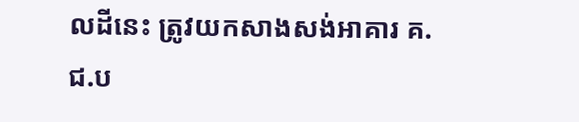លដីនេះ ត្រូវយកសាងសង់អាគារ គ.ជ.ប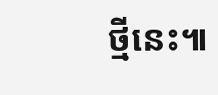ថ្មីនេះ៕